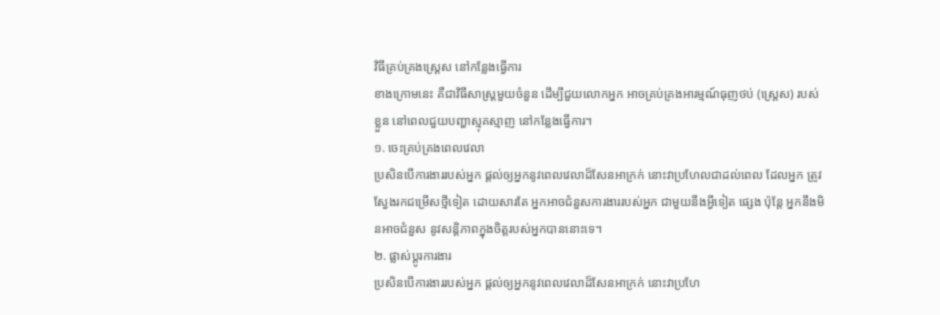វិធីគ្រប់គ្រងស្ត្រេស នៅកន្លែងធ្វើការ
ខាងក្រោមនេះ គឺជាវិធីសាស្ត្រមួយចំនួន ដើម្បីជួយលោកអ្នក អាចគ្រប់គ្រងអារម្មណ៍ធុញថប់ (ស្ត្រេស) របស់ខ្លួន នៅពេលជួយបញ្ហាស្មុគស្មាញ នៅកន្លែងធ្វើការ។
១. ចេះគ្រប់គ្រងពេលវេលា
ប្រសិនបើការងាររបស់អ្នក ផ្តល់ឲ្យអ្នកនូវពេលវេលាដ៏សែនអាក្រក់ នោះវាប្រហែលជាដល់ពេល ដែលអ្នក ត្រូវស្វែងរកជម្រើសថ្មីទៀត ដោយសារតែ អ្នកអាចជំនួសការងាររបស់អ្នក ជាមួយនឹងអ្វីទៀត ផ្សេង ប៉ុន្តែ អ្នកនឹងមិនអាចជំនួស នូវសន្តិភាពក្នុងចិត្តរបស់អ្នកបាននោះទេ។
២. ផ្លាស់ប្តូរការងារ
ប្រសិនបើការងាររបស់អ្នក ផ្តល់ឲ្យអ្នកនូវពេលវេលាដ៏សែនអាក្រក់ នោះវាប្រហែ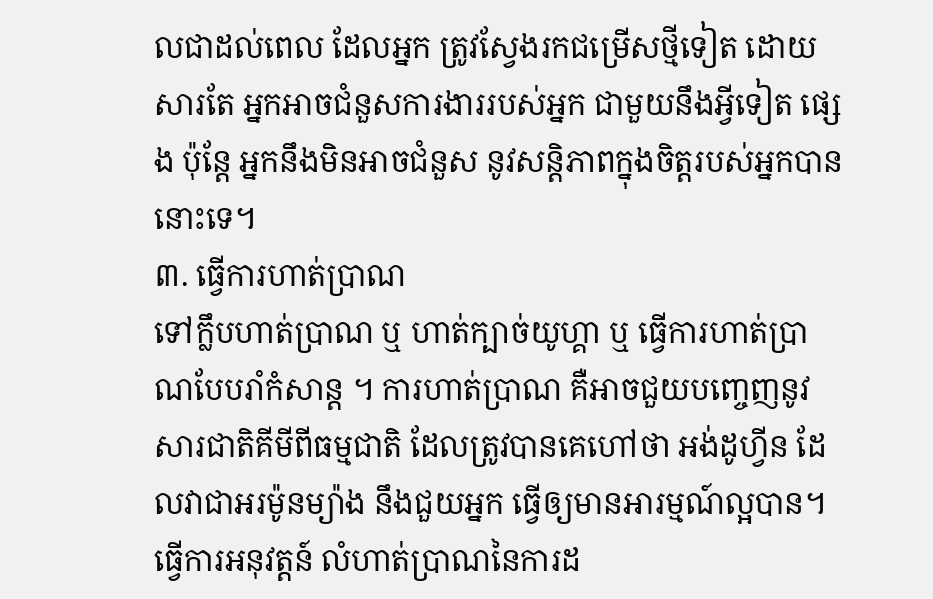លជាដល់ពេល ដែលអ្នក ត្រូវស្វែងរកជម្រើសថ្មីទៀត ដោយសារតែ អ្នកអាចជំនួសការងាររបស់អ្នក ជាមួយនឹងអ្វីទៀត ផ្សេង ប៉ុន្តែ អ្នកនឹងមិនអាចជំនួស នូវសន្តិភាពក្នុងចិត្តរបស់អ្នកបាននោះទេ។
៣. ធ្វើការហាត់ប្រាណ
ទៅក្លឹបហាត់ប្រាណ ឬ ហាត់ក្បាច់យូហ្គា ឬ ធ្វើការហាត់ប្រាណបែបរាំកំសាន្ត ។ ការហាត់ប្រាណ គឺអាចជួយបញ្ចេញនូវ សារជាតិគីមីពីធម្មជាតិ ដែលត្រូវបានគេហៅថា អង់ដូហ្វីន ដែលវាជាអរម៉ូនម្យ៉ាង នឹងជួយអ្នក ធ្វើឲ្យមានអារម្មណ៍ល្អបាន។ ធ្វើការអនុវត្តន៍ លំហាត់ប្រាណនៃការដ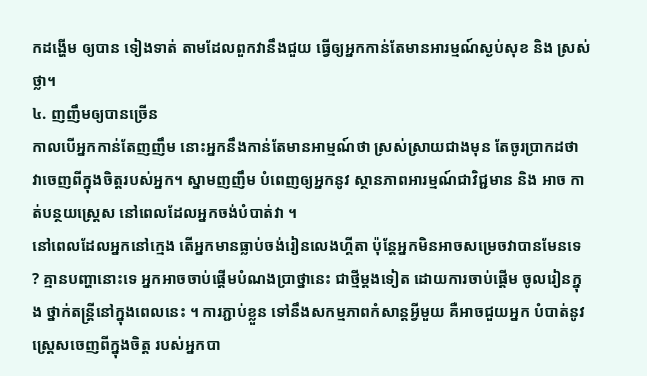កដង្ហើម ឲ្យបាន ទៀងទាត់ តាមដែលពួកវានឹងជួយ ធ្វើឲ្យអ្នកកាន់តែមានអារម្មណ៍ស្ងប់សុខ និង ស្រស់ថ្លា។
៤. ញញឹមឲ្យបានច្រើន
កាលបើអ្នកកាន់តែញញឹម នោះអ្នកនឹងកាន់តែមានអាម្មណ៍ថា ស្រស់ស្រាយជាងមុន តែចូរប្រាកដថា វាចេញពីក្នុងចិត្តរបស់អ្នក។ ស្នាមញញឹម បំពេញឲ្យអ្នកនូវ ស្ថានភាពអារម្មណ៍ជាវិជ្ជមាន និង អាច កាត់បន្ថយស្ត្រេស នៅពេលដែលអ្នកចង់បំបាត់វា ។
នៅពេលដែលអ្នកនៅក្មេង តើអ្នកមានធ្លាប់ចង់រៀនលេងហ្គីតា ប៉ុន្តែអ្នកមិនអាចសម្រេចវាបានមែនទេ ? គ្មានបញ្ហានោះទេ អ្នកអាចចាប់ផ្តើមបំណងប្រាថ្នានេះ ជាថ្មីម្តងទៀត ដោយការចាប់ផ្តើម ចូលរៀនក្នុង ថ្នាក់តន្ត្រីនៅក្នុងពេលនេះ ។ ការភ្ជាប់ខ្លួន ទៅនឹងសកម្មភាពកំសាន្តអ្វីមួយ គឺអាចជួយអ្នក បំបាត់នូវ ស្ត្រេសចេញពីក្នុងចិត្ត របស់អ្នកបា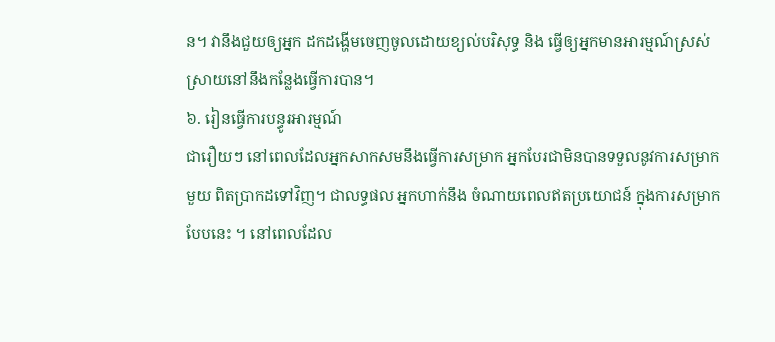ន។ វានឹងជួយឲ្យអ្នក ដកដង្ហើមចេញចូលដោយខ្យល់បរិសុទ្ធ និង ធ្វើឲ្យអ្នកមានអារម្មណ៍ស្រស់ស្រាយនៅនឹងកន្លែងធ្វើការបាន។
៦. រៀនធ្វើការបន្ធូរអារម្មណ៍
ជារឿយៗ នៅពេលដែលអ្នកសាកសមនឹងធ្វើការសម្រាក អ្នកបែរជាមិនបានទទួលនូវការសម្រាកមួយ ពិតប្រាកដទៅវិញ។ ជាលទ្ធផល អ្នកហាក់នឹង ចំណាយពេលឥតប្រយោជន៍ ក្នុងការសម្រាកបែបនេះ ។ នៅពេលដែល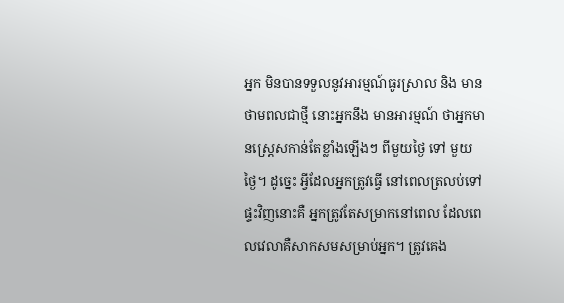អ្នក មិនបានទទួលនូវអារម្មណ៍ធូរស្រាល និង មានថាមពលជាថ្មី នោះអ្នកនឹង មានអារម្មណ៍ ថាអ្នកមានស្ត្រេសកាន់តែខ្លាំងឡើងៗ ពីមួយថ្ងៃ ទៅ មួយថ្ងៃ។ ដូច្នេះ អ្វីដែលអ្នកត្រូវធ្វើ នៅពេលត្រលប់ទៅផ្ទះវិញនោះគឺ អ្នកត្រូវតែសម្រាកនៅពេល ដែលពេលវេលាគឺសាកសមសម្រាប់អ្នក។ ត្រូវគេង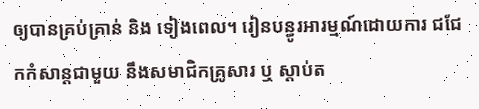ឲ្យបានគ្រប់គ្រាន់ និង ទៀងពេល។ រៀនបន្ធូរអារម្មណ៍ដោយការ ជជែកកំសាន្តជាមួយ នឹងសមាជិកគ្រូសារ ឬ ស្តាប់ត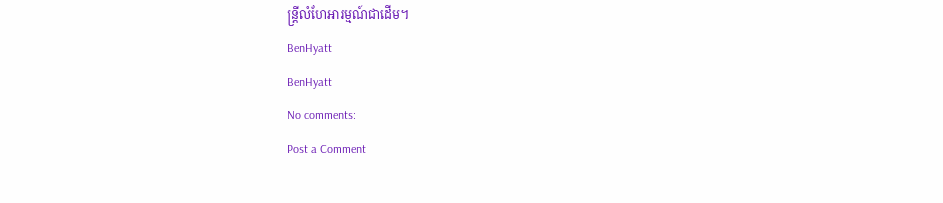ន្ត្រីលំហែអារម្មណ៍ជាដើម។
BenHyatt
BenHyatt
No comments:
Post a Comment